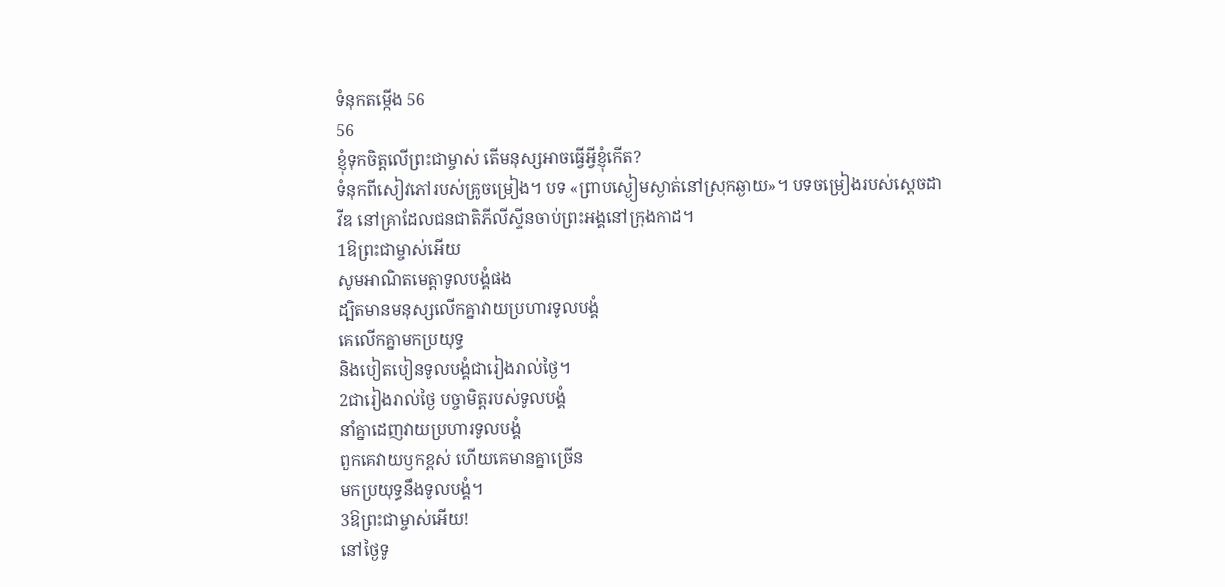ទំនុកតម្កើង 56
56
ខ្ញុំទុកចិត្តលើព្រះជាម្ចាស់ តើមនុស្សអាចធ្វើអ្វីខ្ញុំកើត?
ទំនុកពីសៀវភៅរបស់គ្រូចម្រៀង។ បទ «ព្រាបស្ងៀមស្ងាត់នៅស្រុកឆ្ងាយ»។ បទចម្រៀងរបស់ស្ដេចដាវីឌ នៅគ្រាដែលជនជាតិភីលីស្ទីនចាប់ព្រះអង្គនៅក្រុងកាដ។
1ឱព្រះជាម្ចាស់អើយ
សូមអាណិតមេត្តាទូលបង្គំផង
ដ្បិតមានមនុស្សលើកគ្នាវាយប្រហារទូលបង្គំ
គេលើកគ្នាមកប្រយុទ្ធ
និងបៀតបៀនទូលបង្គំជារៀងរាល់ថ្ងៃ។
2ជារៀងរាល់ថ្ងៃ បច្ចាមិត្តរបស់ទូលបង្គំ
នាំគ្នាដេញវាយប្រហារទូលបង្គំ
ពួកគេវាយឫកខ្ពស់ ហើយគេមានគ្នាច្រើន
មកប្រយុទ្ធនឹងទូលបង្គំ។
3ឱព្រះជាម្ចាស់អើយ!
នៅថ្ងៃទូ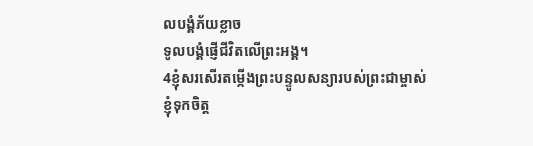លបង្គំភ័យខ្លាច
ទូលបង្គំផ្ញើជីវិតលើព្រះអង្គ។
4ខ្ញុំសរសើរតម្កើងព្រះបន្ទូលសន្យារបស់ព្រះជាម្ចាស់
ខ្ញុំទុកចិត្ត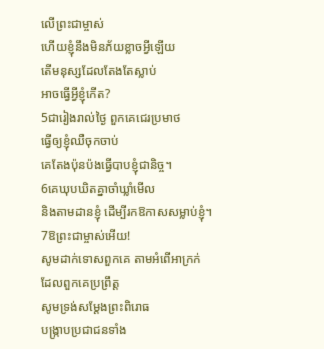លើព្រះជាម្ចាស់
ហើយខ្ញុំនឹងមិនភ័យខ្លាចអ្វីឡើយ
តើមនុស្សដែលតែងតែស្លាប់
អាចធ្វើអ្វីខ្ញុំកើត?
5ជារៀងរាល់ថ្ងៃ ពួកគេជេរប្រមាថ
ធ្វើឲ្យខ្ញុំឈឺចុកចាប់
គេតែងប៉ុនប៉ងធ្វើបាបខ្ញុំជានិច្ច។
6គេឃុបឃិតគ្នាចាំឃ្លាំមើល
និងតាមដានខ្ញុំ ដើម្បីរកឱកាសសម្លាប់ខ្ញុំ។
7ឱព្រះជាម្ចាស់អើយ!
សូមដាក់ទោសពួកគេ តាមអំពើអាក្រក់
ដែលពួកគេប្រព្រឹត្ត
សូមទ្រង់សម្តែងព្រះពិរោធ
បង្ក្រាបប្រជាជនទាំង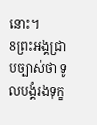នោះ។
8ព្រះអង្គជ្រាបច្បាស់ថា ទូលបង្គំរងទុក្ខ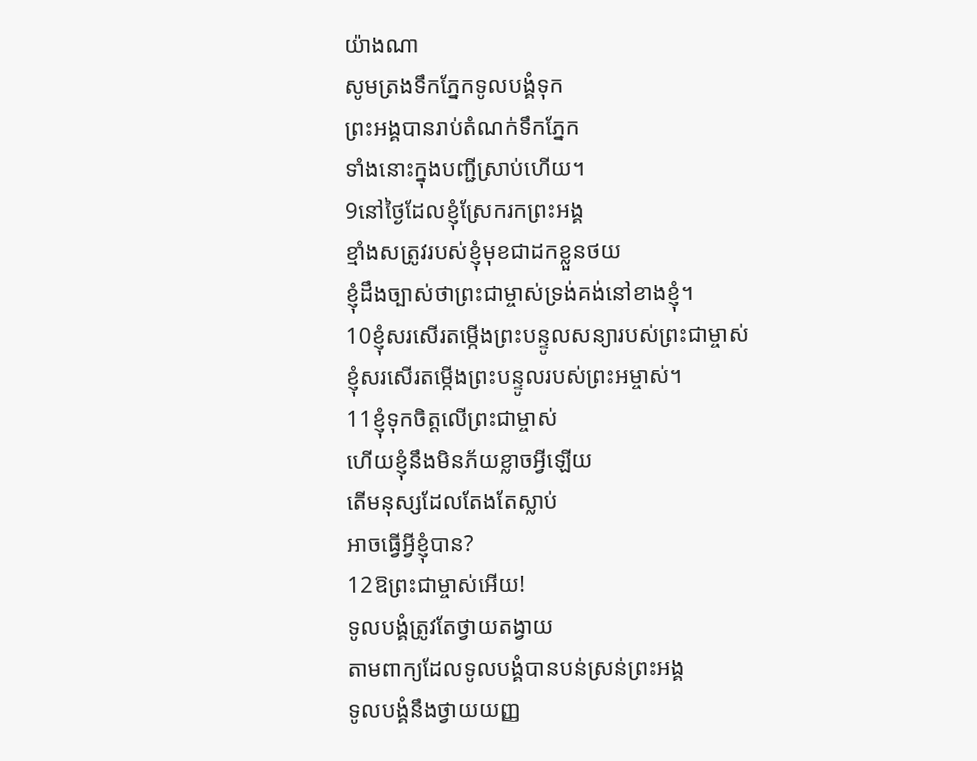យ៉ាងណា
សូមត្រងទឹកភ្នែកទូលបង្គំទុក
ព្រះអង្គបានរាប់តំណក់ទឹកភ្នែក
ទាំងនោះក្នុងបញ្ជីស្រាប់ហើយ។
9នៅថ្ងៃដែលខ្ញុំស្រែករកព្រះអង្គ
ខ្មាំងសត្រូវរបស់ខ្ញុំមុខជាដកខ្លួនថយ
ខ្ញុំដឹងច្បាស់ថាព្រះជាម្ចាស់ទ្រង់គង់នៅខាងខ្ញុំ។
10ខ្ញុំសរសើរតម្កើងព្រះបន្ទូលសន្យារបស់ព្រះជាម្ចាស់
ខ្ញុំសរសើរតម្កើងព្រះបន្ទូលរបស់ព្រះអម្ចាស់។
11ខ្ញុំទុកចិត្តលើព្រះជាម្ចាស់
ហើយខ្ញុំនឹងមិនភ័យខ្លាចអ្វីឡើយ
តើមនុស្សដែលតែងតែស្លាប់
អាចធ្វើអ្វីខ្ញុំបាន?
12ឱព្រះជាម្ចាស់អើយ!
ទូលបង្គំត្រូវតែថ្វាយតង្វាយ
តាមពាក្យដែលទូលបង្គំបានបន់ស្រន់ព្រះអង្គ
ទូលបង្គំនឹងថ្វាយយញ្ញ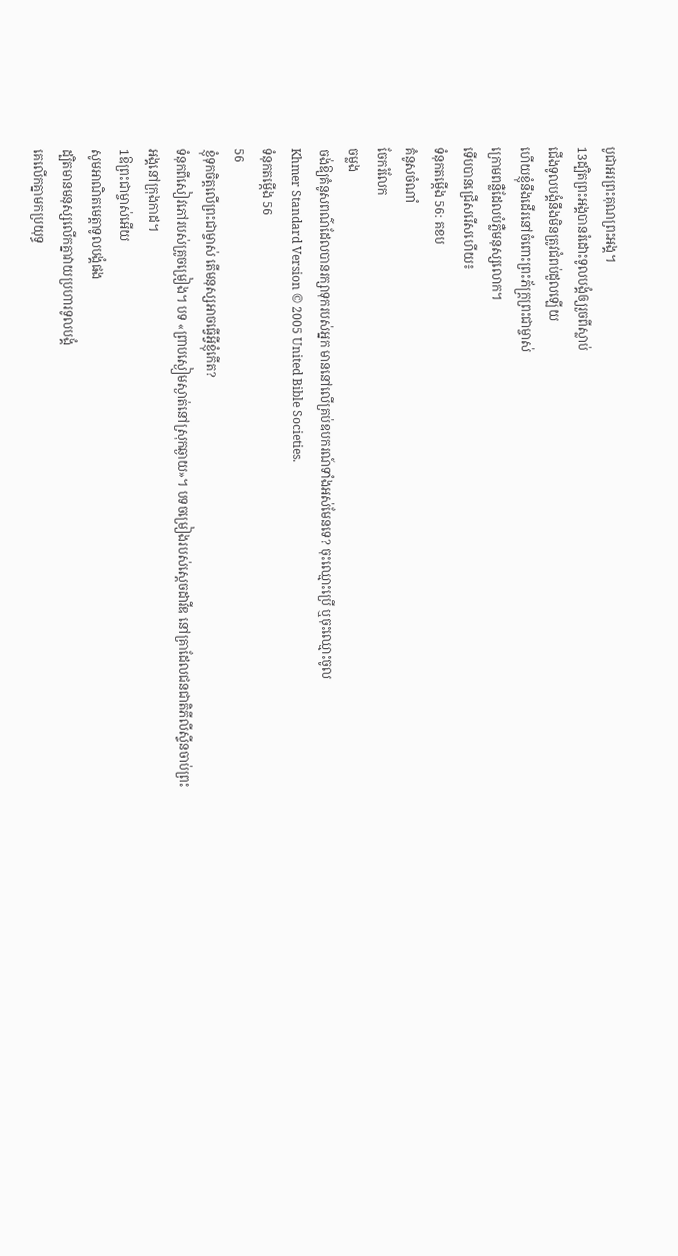បូជាអរព្រះគុណព្រះអង្គ។
13ដ្បិតព្រះអង្គបានរំដោះទូលបង្គំឲ្យរួចពីស្លាប់
ជើងទូលបង្គំនឹងមិនត្រូវជំពប់ដួលឡើយ
ហើយខ្ញុំនឹងដើរនៅចំពោះព្រះភ័ក្ត្រព្រះជាម្ចាស់
ក្រោមពន្លឺដែលបំភ្លឺមនុស្សលោក។
ទើបបានជ្រើសរើសហើយ៖
ទំនុកតម្កើង 56: គខប
គំនូសចំណាំ
ចែករំលែក
ចម្លង
ចង់ឱ្យគំនូសពណ៌ដែលបានរក្សាទុករបស់អ្នក មាននៅលើគ្រប់ឧបករណ៍ទាំងអស់មែនទេ? ចុះឈ្មោះប្រើ ឬចុះឈ្មោះចូល
Khmer Standard Version © 2005 United Bible Societies.
ទំនុកតម្កើង 56
56
ខ្ញុំទុកចិត្តលើព្រះជាម្ចាស់ តើមនុស្សអាចធ្វើអ្វីខ្ញុំកើត?
ទំនុកពីសៀវភៅរបស់គ្រូចម្រៀង។ បទ «ព្រាបស្ងៀមស្ងាត់នៅស្រុកឆ្ងាយ»។ បទចម្រៀងរបស់ស្ដេចដាវីឌ នៅគ្រាដែលជនជាតិភីលីស្ទីនចាប់ព្រះអង្គនៅក្រុងកាដ។
1ឱព្រះជាម្ចាស់អើយ
សូមអាណិតមេត្តាទូលបង្គំផង
ដ្បិតមានមនុស្សលើកគ្នាវាយប្រហារទូលបង្គំ
គេលើកគ្នាមកប្រយុទ្ធ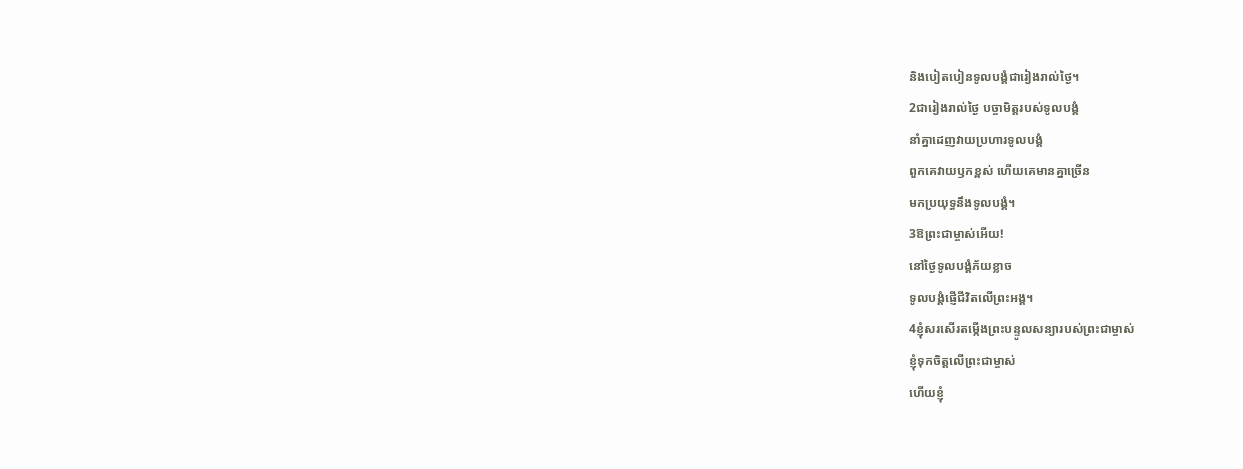និងបៀតបៀនទូលបង្គំជារៀងរាល់ថ្ងៃ។
2ជារៀងរាល់ថ្ងៃ បច្ចាមិត្តរបស់ទូលបង្គំ
នាំគ្នាដេញវាយប្រហារទូលបង្គំ
ពួកគេវាយឫកខ្ពស់ ហើយគេមានគ្នាច្រើន
មកប្រយុទ្ធនឹងទូលបង្គំ។
3ឱព្រះជាម្ចាស់អើយ!
នៅថ្ងៃទូលបង្គំភ័យខ្លាច
ទូលបង្គំផ្ញើជីវិតលើព្រះអង្គ។
4ខ្ញុំសរសើរតម្កើងព្រះបន្ទូលសន្យារបស់ព្រះជាម្ចាស់
ខ្ញុំទុកចិត្តលើព្រះជាម្ចាស់
ហើយខ្ញុំ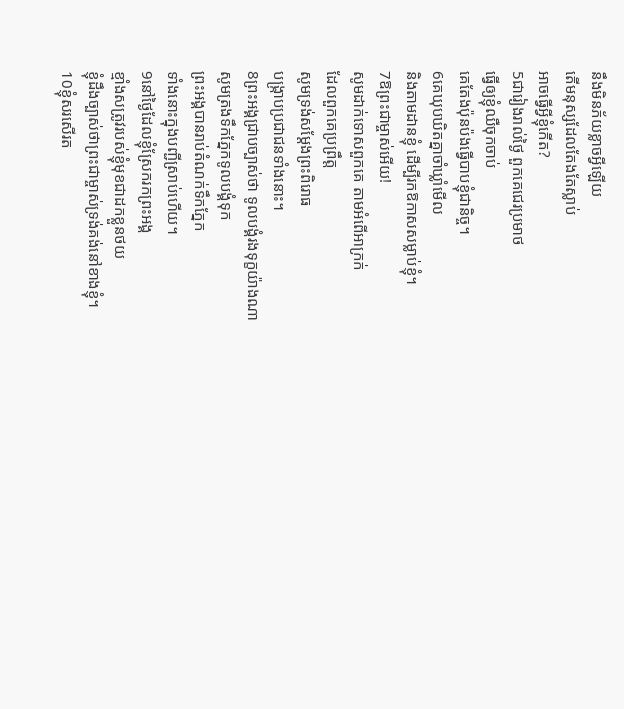នឹងមិនភ័យខ្លាចអ្វីឡើយ
តើមនុស្សដែលតែងតែស្លាប់
អាចធ្វើអ្វីខ្ញុំកើត?
5ជារៀងរាល់ថ្ងៃ ពួកគេជេរប្រមាថ
ធ្វើឲ្យខ្ញុំឈឺចុកចាប់
គេតែងប៉ុនប៉ងធ្វើបាបខ្ញុំជានិច្ច។
6គេឃុបឃិតគ្នាចាំឃ្លាំមើល
និងតាមដានខ្ញុំ ដើម្បីរកឱកាសសម្លាប់ខ្ញុំ។
7ឱព្រះជាម្ចាស់អើយ!
សូមដាក់ទោសពួកគេ តាមអំពើអាក្រក់
ដែលពួកគេប្រព្រឹត្ត
សូមទ្រង់សម្តែងព្រះពិរោធ
បង្ក្រាបប្រជាជនទាំងនោះ។
8ព្រះអង្គជ្រាបច្បាស់ថា ទូលបង្គំរងទុក្ខយ៉ាងណា
សូមត្រងទឹកភ្នែកទូលបង្គំទុក
ព្រះអង្គបានរាប់តំណក់ទឹកភ្នែក
ទាំងនោះក្នុងបញ្ជីស្រាប់ហើយ។
9នៅថ្ងៃដែលខ្ញុំស្រែករកព្រះអង្គ
ខ្មាំងសត្រូវរបស់ខ្ញុំមុខជាដកខ្លួនថយ
ខ្ញុំដឹងច្បាស់ថាព្រះជាម្ចាស់ទ្រង់គង់នៅខាងខ្ញុំ។
10ខ្ញុំសរសើរត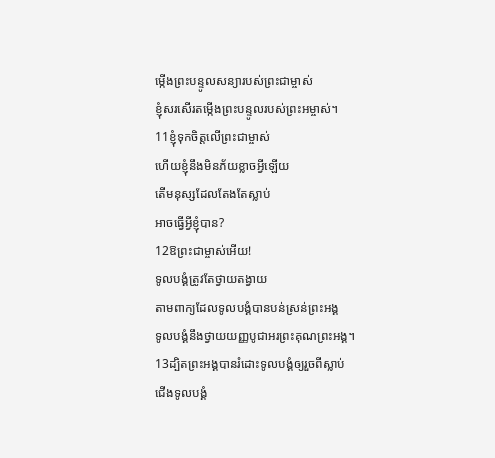ម្កើងព្រះបន្ទូលសន្យារបស់ព្រះជាម្ចាស់
ខ្ញុំសរសើរតម្កើងព្រះបន្ទូលរបស់ព្រះអម្ចាស់។
11ខ្ញុំទុកចិត្តលើព្រះជាម្ចាស់
ហើយខ្ញុំនឹងមិនភ័យខ្លាចអ្វីឡើយ
តើមនុស្សដែលតែងតែស្លាប់
អាចធ្វើអ្វីខ្ញុំបាន?
12ឱព្រះជាម្ចាស់អើយ!
ទូលបង្គំត្រូវតែថ្វាយតង្វាយ
តាមពាក្យដែលទូលបង្គំបានបន់ស្រន់ព្រះអង្គ
ទូលបង្គំនឹងថ្វាយយញ្ញបូជាអរព្រះគុណព្រះអង្គ។
13ដ្បិតព្រះអង្គបានរំដោះទូលបង្គំឲ្យរួចពីស្លាប់
ជើងទូលបង្គំ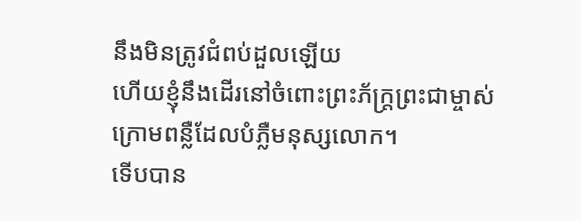នឹងមិនត្រូវជំពប់ដួលឡើយ
ហើយខ្ញុំនឹងដើរនៅចំពោះព្រះភ័ក្ត្រព្រះជាម្ចាស់
ក្រោមពន្លឺដែលបំភ្លឺមនុស្សលោក។
ទើបបាន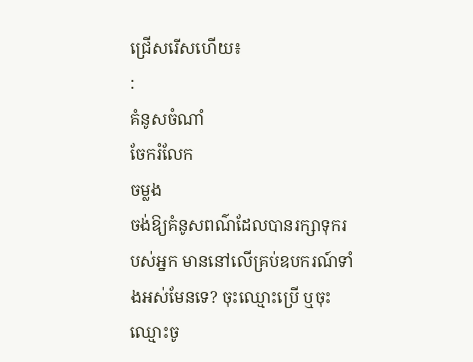ជ្រើសរើសហើយ៖
:
គំនូសចំណាំ
ចែករំលែក
ចម្លង
ចង់ឱ្យគំនូសពណ៌ដែលបានរក្សាទុករបស់អ្នក មាននៅលើគ្រប់ឧបករណ៍ទាំងអស់មែនទេ? ចុះឈ្មោះប្រើ ឬចុះឈ្មោះចូ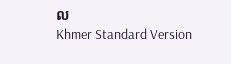ល
Khmer Standard Version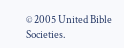© 2005 United Bible Societies.